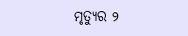ମୃତ୍ୟୁର ୨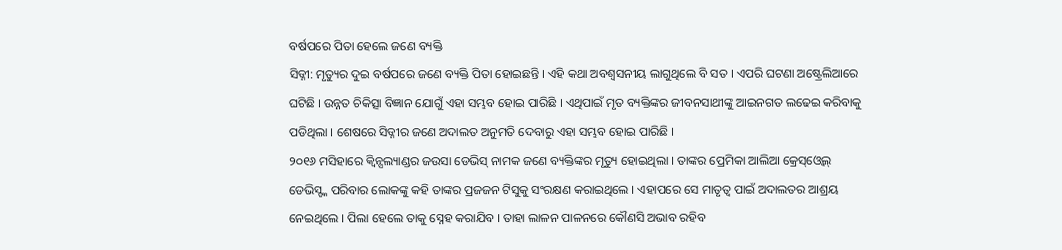ବର୍ଷପରେ ପିତା ହେଲେ ଜଣେ ବ୍ୟକ୍ତି
ସିଡ୍ନୀ: ମୃତ୍ୟୁର ଦୁଇ ବର୍ଷପରେ ଜଣେ ବ୍ୟକ୍ତି ପିତା ହୋଇଛନ୍ତି । ଏହି କଥା ଅବଶ୍ୱସନୀୟ ଲାଗୁଥିଲେ ବି ସତ । ଏପରି ଘଟଣା ଅଷ୍ଟ୍ରେଲିଆରେ ଘଟିଛି । ଉନ୍ନତ ଚିକିତ୍ସା ବିଜ୍ଞାନ ଯୋଗୁଁ ଏହା ସମ୍ଭବ ହୋଇ ପାରିଛି । ଏଥିପାଇଁ ମୃତ ବ୍ୟକ୍ତିଙ୍କର ଜୀବନସାଥୀଙ୍କୁ ଆଇନଗତ ଲଢେଇ କରିବାକୁ ପଡିଥିଲା । ଶେଷରେ ସିଡ୍ନୀର ଜଣେ ଅଦାଲତ ଅନୁମତି ଦେବାରୁ ଏହା ସମ୍ଭବ ହୋଇ ପାରିଛି ।
୨୦୧୬ ମସିହାରେ କ୍ୱିନ୍ସଲ୍ୟାଣ୍ଡର ଜଉସା ଡେଭିସ୍ ନାମକ ଜଣେ ବ୍ୟକ୍ତିଙ୍କର ମୃତ୍ୟୁ ହୋଇଥିଲା । ତାଙ୍କର ପ୍ରେମିକା ଆଲିଆ କ୍ରେସ୍ଓ୍ୱେଲ୍ ଡେଭିସ୍ଙ୍କ ପରିବାର ଲୋକଙ୍କୁ କହି ତାଙ୍କର ପ୍ରଜଜନ ଟିସୁକୁ ସଂରକ୍ଷଣ କରାଇଥିଲେ । ଏହାପରେ ସେ ମାତୃତ୍ୱ ପାଇଁ ଅଦାଲତର ଆଶ୍ରୟ ନେଇଥିଲେ । ପିଲା ହେଲେ ତାକୁ ସ୍ନେହ କରାଯିବ । ତାହା ଲାଳନ ପାଳନରେ କୌଣସି ଅଭାବ ରହିବ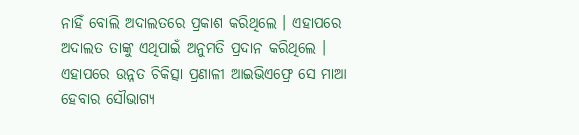ନାହିଁ ବୋଲି ଅଦାଲତରେ ପ୍ରକାଶ କରିଥିଲେ । ଏହାପରେ ଅଦାଲତ ତାଙ୍କୁ ଏଥିପାଇଁ ଅନୁମତି ପ୍ରଦାନ କରିଥିଲେ ।
ଏହାପରେ ଉନ୍ନତ ଚିକିତ୍ସା ପ୍ରଣାଳୀ ଆଇଭିଏଫ୍ରେ ସେ ମାଆ ହେବାର ସୌଭାଗ୍ୟ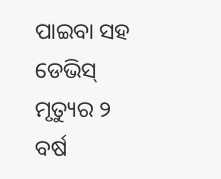ପାଇବା ସହ ଡେଭିସ୍ ମୃତ୍ୟୁର ୨ ବର୍ଷ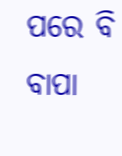ପରେ ବି ବାପା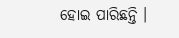ହୋଇ ପାରିଛନ୍ତି ।